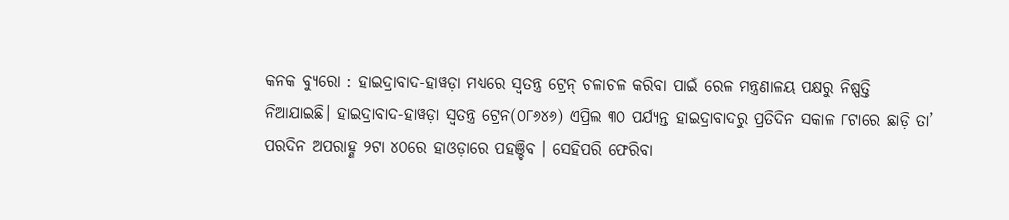କନକ ବ୍ୟୁରୋ : ହାଇଦ୍ରାବାଦ-ହାୱଡ଼ା ମଧ୍ୟରେ ସ୍ୱତନ୍ତ୍ର ଟ୍ରେନ୍ ଚଳାଚଳ କରିବା ପାଇଁ ରେଳ ମନ୍ତ୍ରଣାଳୟ ପକ୍ଷରୁ ନିଷ୍ପତ୍ତି ନିଆଯାଇଛି। ହାଇଦ୍ରାବାଦ-ହାୱଡ଼ା ସ୍ୱତନ୍ତ୍ର ଟ୍ରେନ(୦୮୬୪୬) ଏପ୍ରିଲ ୩୦ ପର୍ଯ୍ୟନ୍ତ ହାଇଦ୍ରାବାଦରୁ ପ୍ରତିଦିନ ସକାଳ ୮ଟାରେ ଛାଡ଼ି ତା’ ପରଦିନ ଅପରାହ୍ଣ ୨ଟା ୪୦ରେ ହାଓଡ଼ାରେ ପହଞ୍ଚିବ । ସେହିପରି ଫେରିବା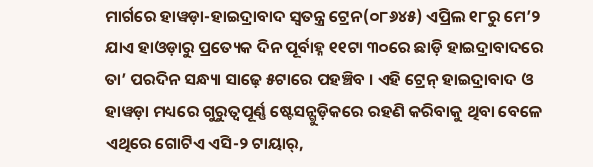ମାର୍ଗରେ ହାୱଡ଼ା-ହାଇଦ୍ରାବାଦ ସ୍ୱତନ୍ତ୍ର ଟ୍ରେନ(୦୮୬୪୫) ଏପ୍ରିଲ ୧୮ରୁ ମେ’୨ ଯାଏ ହାଓଡ଼ାରୁ ପ୍ରତ୍ୟେକ ଦିନ ପୂର୍ବାହ୍ନ ୧୧ଟା ୩୦ରେ ଛାଡ଼ି ହାଇଦ୍ରାବାଦରେ ତା’ ପରଦିନ ସନ୍ଧ୍ୟା ସାଢ଼େ ୫ଟାରେ ପହଞ୍ଚିବ । ଏହି ଟ୍ରେନ୍ ହାଇଦ୍ରାବାଦ ଓ ହାୱଡ଼ା ମଧ୍ୟରେ ଗୁରୁତ୍ୱପୂର୍ଣ୍ଣ ଷ୍ଟେସନ୍ଗୁଡ଼ିକରେ ରହଣି କରିବାକୁ ଥିବା ବେଳେ ଏଥିରେ ଗୋଟିଏ ଏସି-୨ ଟାୟାର୍,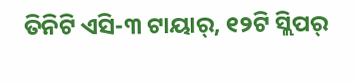ତିନିଟି ଏସି-୩ ଟାୟାର୍, ୧୨ଟି ସ୍ଲିପର୍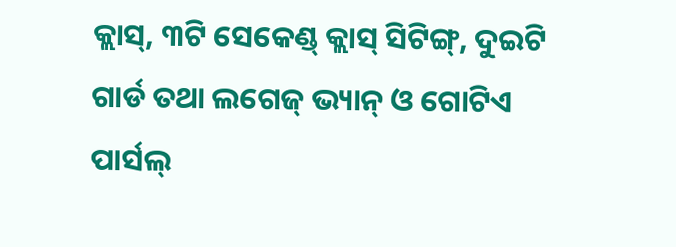କ୍ଲାସ୍, ୩ଟି ସେକେଣ୍ଡ୍ କ୍ଲାସ୍ ସିଟିଙ୍ଗ୍, ଦୁଇଟି ଗାର୍ଡ ତଥା ଲଗେଜ୍ ଭ୍ୟାନ୍ ଓ ଗୋଟିଏ ପାର୍ସଲ୍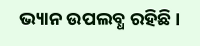ଭ୍ୟାନ ଉପଲବ୍ଧ ରହିଛି ।